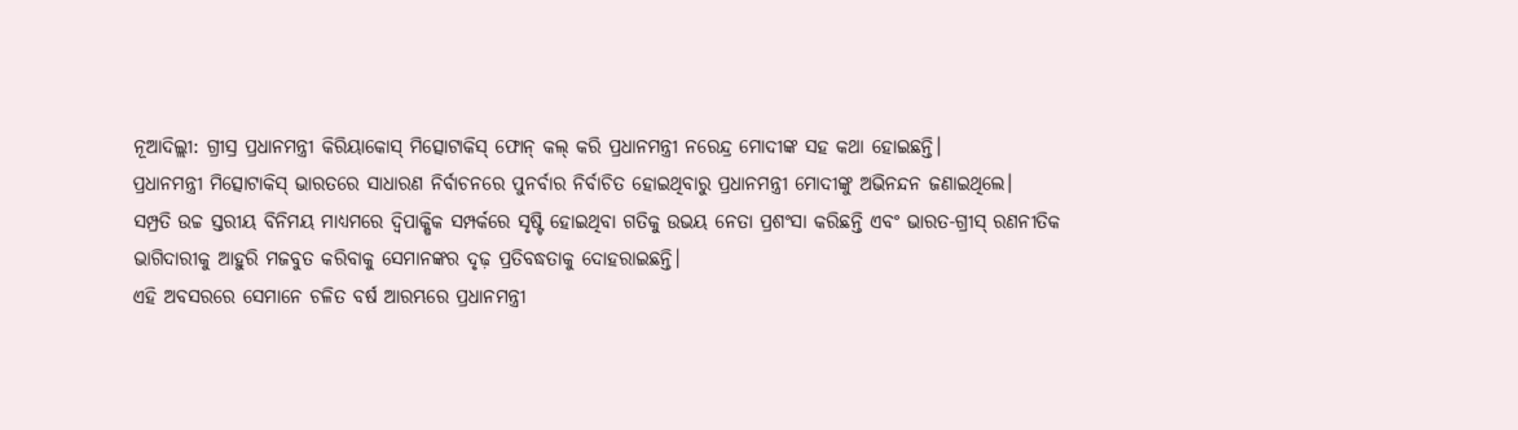ନୂଆଦିଲ୍ଲୀ: ଗ୍ରୀସ୍ର ପ୍ରଧାନମନ୍ତ୍ରୀ କିରିୟାକୋସ୍ ମିତ୍ସୋଟାକିସ୍ ଫୋନ୍ କଲ୍ କରି ପ୍ରଧାନମନ୍ତ୍ରୀ ନରେନ୍ଦ୍ର ମୋଦୀଙ୍କ ସହ କଥା ହୋଇଛନ୍ତି।
ପ୍ରଧାନମନ୍ତ୍ରୀ ମିତ୍ସୋଟାକିସ୍ ଭାରତରେ ସାଧାରଣ ନିର୍ବାଚନରେ ପୁନର୍ବାର ନିର୍ବାଚିତ ହୋଇଥିବାରୁ ପ୍ରଧାନମନ୍ତ୍ରୀ ମୋଦୀଙ୍କୁ ଅଭିନନ୍ଦନ ଜଣାଇଥିଲେ।
ସମ୍ପ୍ରତି ଉଚ୍ଚ ସ୍ତରୀୟ ବିନିମୟ ମାଧ୍ୟମରେ ଦ୍ୱିପାକ୍ଷିକ ସମ୍ପର୍କରେ ସୃଷ୍ଟି ହୋଇଥିବା ଗତିକୁ ଉଭୟ ନେତା ପ୍ରଶଂସା କରିଛନ୍ତି ଏବଂ ଭାରତ-ଗ୍ରୀସ୍ ରଣନୀତିକ ଭାଗିଦାରୀକୁ ଆହୁରି ମଜବୁତ କରିବାକୁ ସେମାନଙ୍କର ଦୃଢ଼ ପ୍ରତିବଦ୍ଧତାକୁ ଦୋହରାଇଛନ୍ତି।
ଏହି ଅବସରରେ ସେମାନେ ଚଳିତ ବର୍ଷ ଆରମ୍ଭରେ ପ୍ରଧାନମନ୍ତ୍ରୀ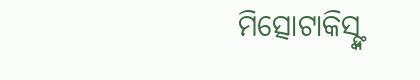ମିତ୍ସୋଟାକିସ୍ଙ୍କ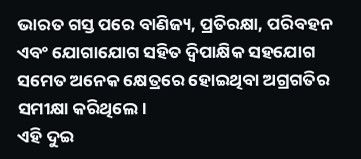ଭାରତ ଗସ୍ତ ପରେ ବାଣିଜ୍ୟ, ପ୍ରତିରକ୍ଷା, ପରିବହନ ଏବଂ ଯୋଗାଯୋଗ ସହିତ ଦ୍ୱିପାକ୍ଷିକ ସହଯୋଗ ସମେତ ଅନେକ କ୍ଷେତ୍ରରେ ହୋଇଥିବା ଅଗ୍ରଗତିର ସମୀକ୍ଷା କରିଥିଲେ।
ଏହି ଦୁଇ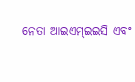ନେତା ଆଇଏମ୍ଇଇସି ଏବଂ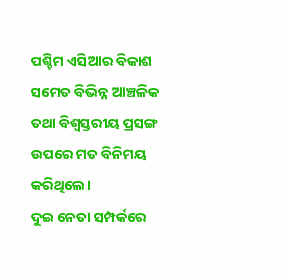ପଶ୍ଚିମ ଏସିଆର ବିକାଶ ସମେତ ବିଭିନ୍ନ ଆଞ୍ଚଳିକ ତଥା ବିଶ୍ୱସ୍ତରୀୟ ପ୍ରସଙ୍ଗ ଉପରେ ମତ ବିନିମୟ କରିଥିଲେ।
ଦୁଇ ନେତା ସମ୍ପର୍କରେ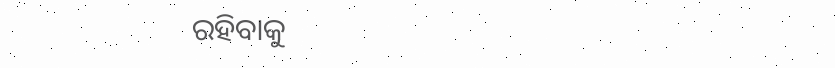ରହିବାକୁ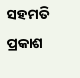ସହମତି ପ୍ରକାଶ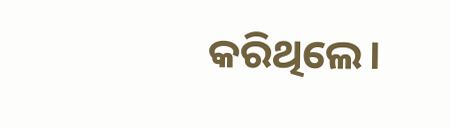କରିଥିଲେ।